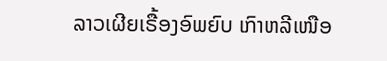ລາວເຜີຍເຣື້ອງອົພຍົບ ເກົາຫລີເໜືອ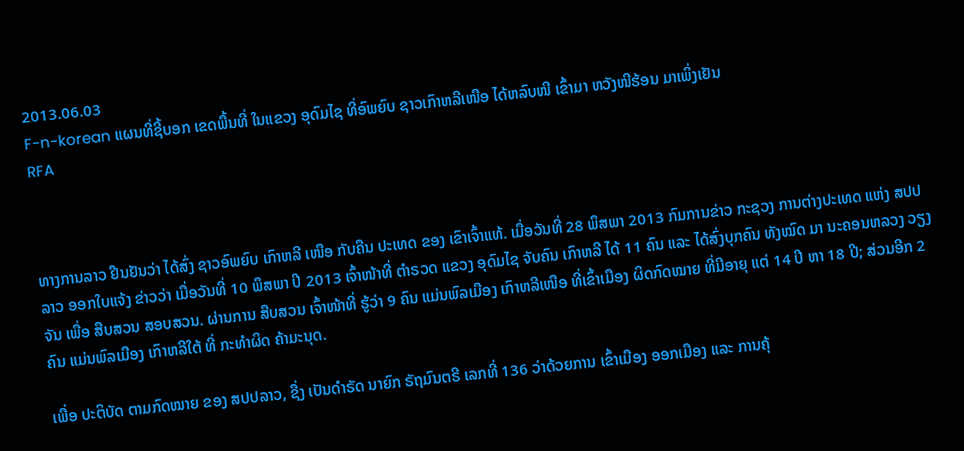2013.06.03
F-n-korean ແຜນທີ່ຊີ້ບອກ ເຂດພື້ນທີ່ ໃນແຂວງ ອຸດົມໄຊ ທີ່ອົພຍົບ ຊາວເກົາຫລີເໜືອ ໄດ້ຫລົບໜີ ເຂົ້າມາ ຫວັງໜີຮ້ອນ ມາເພິ່ງເຢັນ
RFA



ທາງການລາວ ຢືນຢັນວ່າ ໄດ້ສົ່ງ ຊາວອົພຍົບ ເກົາຫລີ ເໜືອ ກັບຄືນ ປະເທດ ຂອງ ເຂົາເຈົ້າແທ້. ເມື່ອວັນທີ່ 28 ພຶສພາ 2013 ກົມການຂ່າວ ກະຊວງ ການຕ່າງປະເທດ ແຫ່ງ ສປປລາວ ອອກໃບແຈ້ງ ຂ່າວວ່າ ເມື່ອວັນທີ່ 10 ພຶສພາ ປີ 2013 ເຈົ້າໜ້າທີ່ ຕຳຣວດ ແຂວງ ອຸດົມໄຊ ຈັບຄົນ ເກົາຫລີ ໄດ້ 11 ຄົນ ແລະ ໄດ້ສົ່ງບຸກຄົນ ທັງໝົດ ມາ ນະຄອນຫລວງ ວຽງຈັນ ເພື່ອ ສືບສວນ ສອບສວນ. ຜ່ານການ ສືບສວນ ເຈົ້າໜ້າທີ່ ຮູ້ວ່າ 9 ຄົນ ແມ່ນພົລເມືອງ ເກົາຫລີເໜືອ ທີ່ເຂົ້າເມືອງ ຜິດກົດໝາຍ ທີ່ມີອາຍຸ ແຕ່ 14 ປີ ຫາ 18 ປີ; ສ່ວນອີກ 2 ຄົນ ແມ່ນພົລເມືອງ ເກົາຫລີໃຕ້ ທີ່ ກະທຳຜິດ ຄ້າມະນຸດ.

ເພື່ອ ປະຕິບັດ ຕາມກົດໝາຍ ຂອງ ສປປລາວ, ຊື່ງ ເປັນດຳຣັດ ນາຍົກ ຣັຖມົນຕຣີ ເລກທີ່ 136 ວ່າດ້ວຍການ ເຂົ້າເມືອງ ອອກເມືອງ ແລະ ການຄຸ້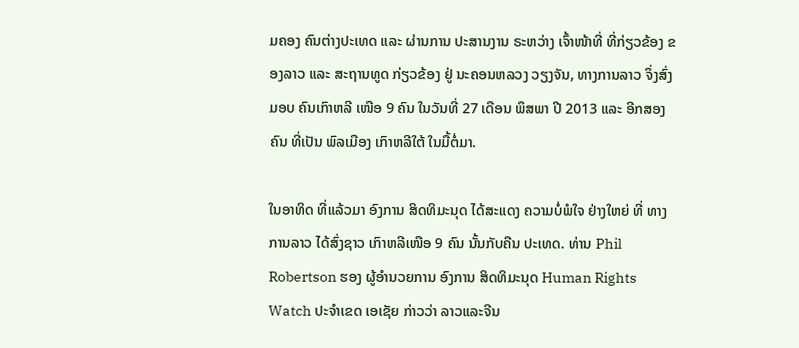ມຄອງ ຄົນຕ່າງປະເທດ ແລະ ຜ່ານການ ປະສານງານ ຣະຫວ່າງ ເຈົ້າໜ້າທີ່ ທີ່ກ່ຽວຂ້ອງ ຂອງລາວ ແລະ ສະຖານທູດ ກ່ຽວຂ້ອງ ຢູ່ ນະຄອນຫລວງ ວຽງຈັນ, ທາງການລາວ ຈຶ່ງສົ່ງມອບ ຄົນເກົາຫລີ ເໜືອ 9 ຄົນ ໃນວັນທີ່ 27 ເດືອນ ພຶສພາ ປີ 2013 ແລະ ອີກສອງຄົນ ທີ່ເປັນ ພົລເມືອງ ເກົາຫລີໃຕ້ ໃນມື້ຕໍ່ມາ.

ໃນອາທິດ ທີ່ແລ້ວມາ ອົງການ ສິດທິມະນຸດ ໄດ້ສະແດງ ຄວາມບໍ່ພໍໃຈ ຢ່າງໃຫຍ່ ທີ່ ທາງການລາວ ໄດ້ສົ່ງຊາວ ເກົາຫລີເໜືອ 9 ຄົນ ນັ້ນກັບຄືນ ປະເທດ. ທ່ານ Phil Robertson ຮອງ ຜູ້ອຳນວຍການ ອົງການ ສິດທິມະນຸດ Human Rights Watch ປະຈຳເຂດ ເອເຊັຍ ກ່າວວ່າ ລາວແລະຈີນ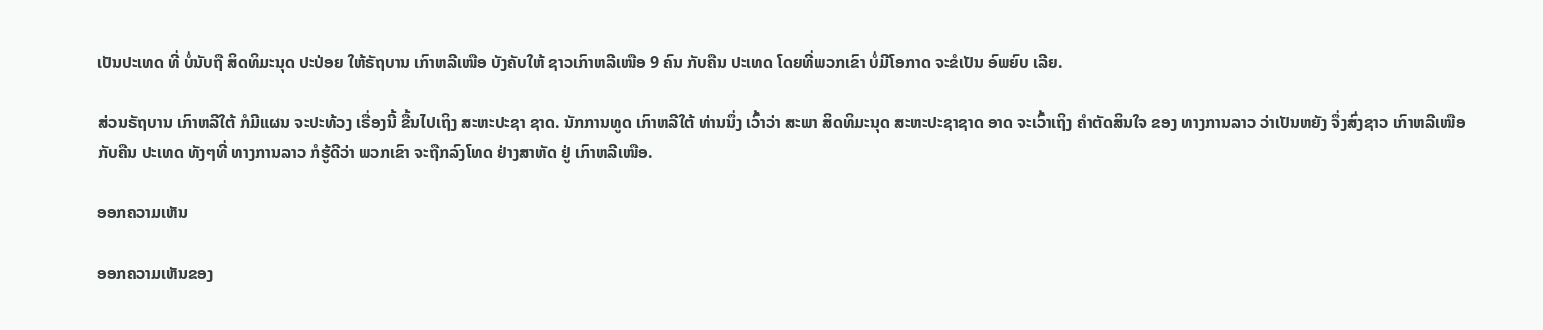ເປັນປະເທດ ທີ່ ບໍ່ນັບຖື ສິດທິມະນຸດ ປະປ່ອຍ ໃຫ້ຣັຖບານ ເກົາຫລີເໜືອ ບັງຄັບໃຫ້ ຊາວເກົາຫລີເໜືອ 9 ຄົນ ກັບຄືນ ປະເທດ ໂດຍທີ່ພວກເຂົາ ບໍ່ມີໂອກາດ ຈະຂໍເປັນ ອົພຍົບ ເລີຍ.

ສ່ວນຣັຖບານ ເກົາຫລີໃຕ້ ກໍມີແຜນ ຈະປະທ້ວງ ເຣື່ອງນີ້ ຂື້ນໄປເຖິງ ສະຫະປະຊາ ຊາດ. ນັກການທູດ ເກົາຫລີໃຕ້ ທ່ານນຶ່ງ ເວົ້າວ່າ ສະພາ ສິດທິມະນຸດ ສະຫະປະຊາຊາດ ອາດ ຈະເວົ້າເຖິງ ຄຳຕັດສິນໃຈ ຂອງ ທາງການລາວ ວ່າເປັນຫຍັງ ຈຶ່ງສົ່ງຊາວ ເກົາຫລີເໜືອ ກັບຄືນ ປະເທດ ທັງໆທີ່ ທາງການລາວ ກໍຮູ້ດີວ່າ ພວກເຂົາ ຈະຖືກລົງໂທດ ຢ່າງສາຫັດ ຢູ່ ເກົາຫລີເໜືອ.

ອອກຄວາມເຫັນ

ອອກຄວາມເຫັນຂອງ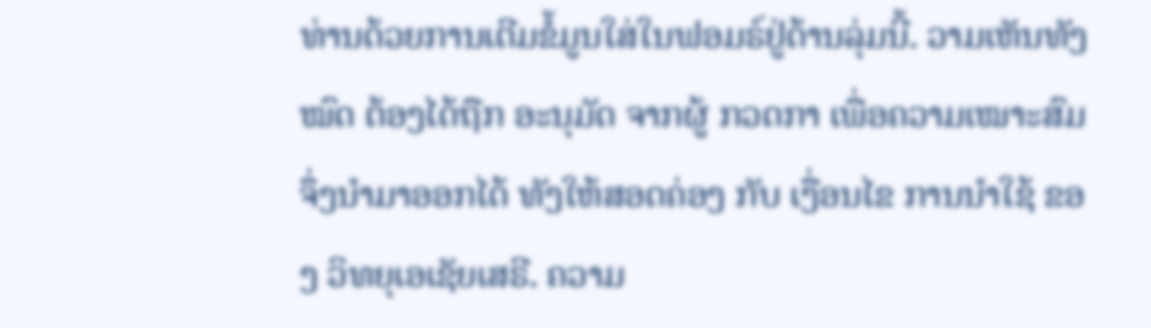ທ່ານດ້ວຍການເຕີມຂໍ້ມູນໃສ່ໃນຟອມຣ໌ຢູ່ດ້ານລຸ່ມນີ້. ວາມເຫັນທັງໝົດ ຕ້ອງໄດ້ຖືກ ອະນຸມັດ ຈາກຜູ້ ກວດກາ ເພື່ອຄວາມເໝາະສົມ ຈຶ່ງນໍາມາອອກໄດ້ ທັງໃຫ້ສອດຄ່ອງ ກັບ ເງື່ອນໄຂ ການນຳໃຊ້ ຂອງ ວິທຍຸເອເຊັຍເສຣີ. ຄວາມ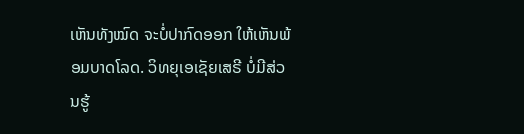ເຫັນທັງໝົດ ຈະບໍ່ປາກົດອອກ ໃຫ້ເຫັນພ້ອມບາດໂລດ. ວິທຍຸເອເຊັຍເສຣີ ບໍ່ມີສ່ວນຮູ້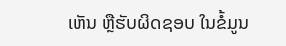ເຫັນ ຫຼືຮັບຜິດຊອບ ໃນຂໍ້ມູນ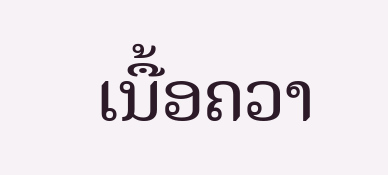ເນື້ອຄວາ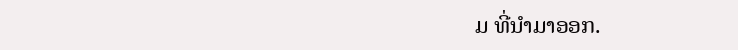ມ ທີ່ນໍາມາອອກ.